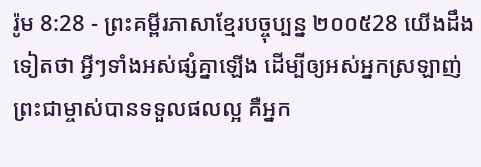រ៉ូម 8:28 - ព្រះគម្ពីរភាសាខ្មែរបច្ចុប្បន្ន ២០០៥28 យើងដឹងទៀតថា អ្វីៗទាំងអស់ផ្សំគ្នាឡើង ដើម្បីឲ្យអស់អ្នកស្រឡាញ់ព្រះជាម្ចាស់បានទទួលផលល្អ គឺអ្នក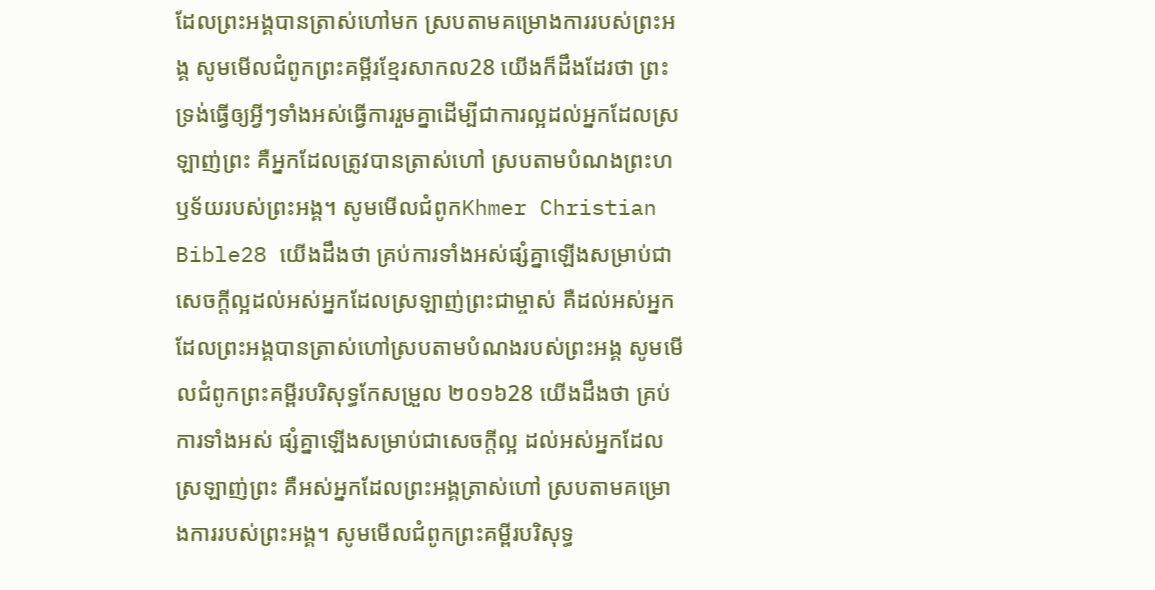ដែលព្រះអង្គបានត្រាស់ហៅមក ស្របតាមគម្រោងការរបស់ព្រះអង្គ សូមមើលជំពូកព្រះគម្ពីរខ្មែរសាកល28 យើងក៏ដឹងដែរថា ព្រះទ្រង់ធ្វើឲ្យអ្វីៗទាំងអស់ធ្វើការរួមគ្នាដើម្បីជាការល្អដល់អ្នកដែលស្រឡាញ់ព្រះ គឺអ្នកដែលត្រូវបានត្រាស់ហៅ ស្របតាមបំណងព្រះហឫទ័យរបស់ព្រះអង្គ។ សូមមើលជំពូកKhmer Christian Bible28 យើងដឹងថា គ្រប់ការទាំងអស់ផ្សំគ្នាឡើងសម្រាប់ជាសេចក្ដីល្អដល់អស់អ្នកដែលស្រឡាញ់ព្រះជាម្ចាស់ គឺដល់អស់អ្នកដែលព្រះអង្គបានត្រាស់ហៅស្របតាមបំណងរបស់ព្រះអង្គ សូមមើលជំពូកព្រះគម្ពីរបរិសុទ្ធកែសម្រួល ២០១៦28 យើងដឹងថា គ្រប់ការទាំងអស់ ផ្សំគ្នាឡើងសម្រាប់ជាសេចក្តីល្អ ដល់អស់អ្នកដែលស្រឡាញ់ព្រះ គឺអស់អ្នកដែលព្រះអង្គត្រាស់ហៅ ស្របតាមគម្រោងការរបស់ព្រះអង្គ។ សូមមើលជំពូកព្រះគម្ពីរបរិសុទ្ធ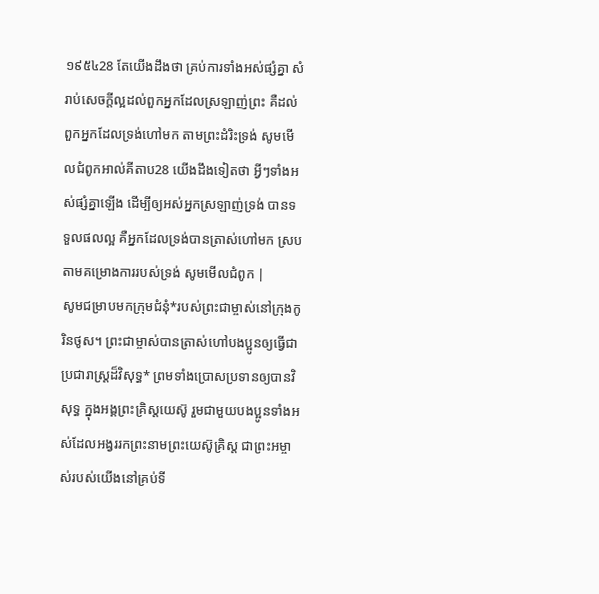១៩៥៤28 តែយើងដឹងថា គ្រប់ការទាំងអស់ផ្សំគ្នា សំរាប់សេចក្ដីល្អដល់ពួកអ្នកដែលស្រឡាញ់ព្រះ គឺដល់ពួកអ្នកដែលទ្រង់ហៅមក តាមព្រះដំរិះទ្រង់ សូមមើលជំពូកអាល់គីតាប28 យើងដឹងទៀតថា អ្វីៗទាំងអស់ផ្សំគ្នាឡើង ដើម្បីឲ្យអស់អ្នកស្រឡាញ់ទ្រង់ បានទទួលផលល្អ គឺអ្នកដែលទ្រង់បានត្រាស់ហៅមក ស្របតាមគម្រោងការរបស់ទ្រង់ សូមមើលជំពូក |
សូមជម្រាបមកក្រុមជំនុំ*របស់ព្រះជាម្ចាស់នៅក្រុងកូរិនថូស។ ព្រះជាម្ចាស់បានត្រាស់ហៅបងប្អូនឲ្យធ្វើជាប្រជារាស្ដ្រដ៏វិសុទ្ធ* ព្រមទាំងប្រោសប្រទានឲ្យបានវិសុទ្ធ ក្នុងអង្គព្រះគ្រិស្តយេស៊ូ រួមជាមួយបងប្អូនទាំងអស់ដែលអង្វររកព្រះនាមព្រះយេស៊ូគ្រិស្ត ជាព្រះអម្ចាស់របស់យើងនៅគ្រប់ទី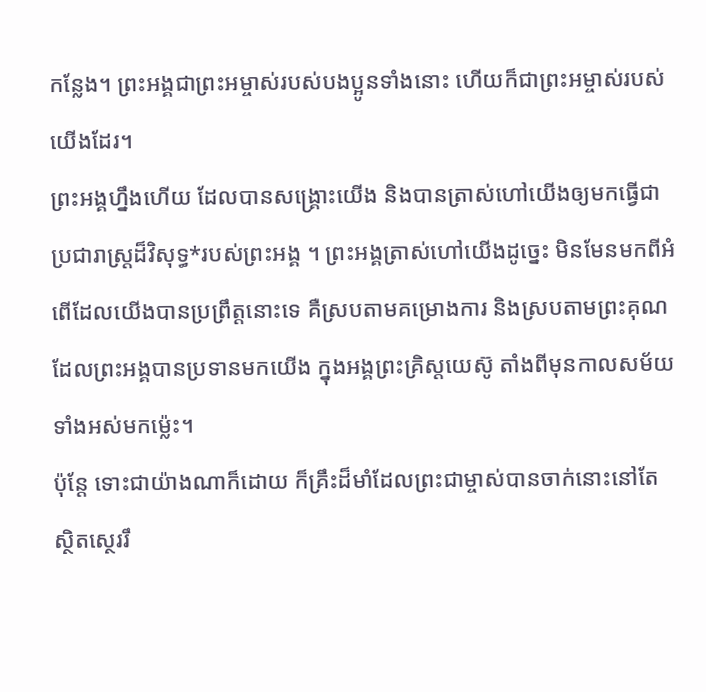កន្លែង។ ព្រះអង្គជាព្រះអម្ចាស់របស់បងប្អូនទាំងនោះ ហើយក៏ជាព្រះអម្ចាស់របស់យើងដែរ។
ព្រះអង្គហ្នឹងហើយ ដែលបានសង្គ្រោះយើង និងបានត្រាស់ហៅយើងឲ្យមកធ្វើជាប្រជារាស្ត្រដ៏វិសុទ្ធ*របស់ព្រះអង្គ ។ ព្រះអង្គត្រាស់ហៅយើងដូច្នេះ មិនមែនមកពីអំពើដែលយើងបានប្រព្រឹត្តនោះទេ គឺស្របតាមគម្រោងការ និងស្របតាមព្រះគុណ ដែលព្រះអង្គបានប្រទានមកយើង ក្នុងអង្គព្រះគ្រិស្តយេស៊ូ តាំងពីមុនកាលសម័យទាំងអស់មកម៉្លេះ។
ប៉ុន្តែ ទោះជាយ៉ាងណាក៏ដោយ ក៏គ្រឹះដ៏មាំដែលព្រះជាម្ចាស់បានចាក់នោះនៅតែស្ថិតស្ថេររឹ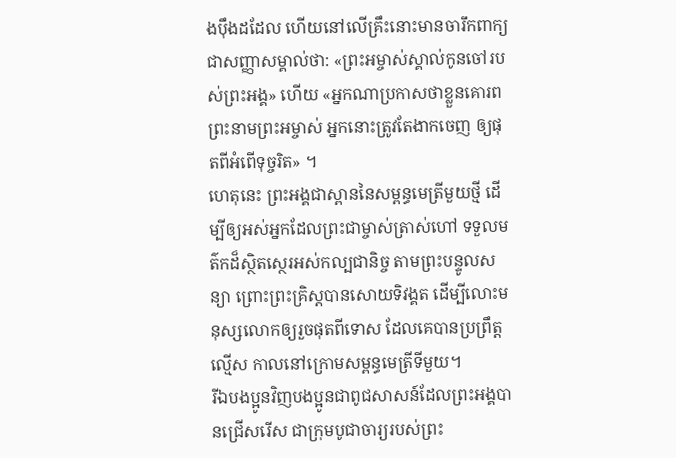ងប៉ឹងដដែល ហើយនៅលើគ្រឹះនោះមានចារឹកពាក្យជាសញ្ញាសម្គាល់ថា: «ព្រះអម្ចាស់ស្គាល់កូនចៅរបស់ព្រះអង្គ» ហើយ «អ្នកណាប្រកាសថាខ្លួនគោរព ព្រះនាមព្រះអម្ចាស់ អ្នកនោះត្រូវតែងាកចេញ ឲ្យផុតពីអំពើទុច្ចរិត» ។
ហេតុនេះ ព្រះអង្គជាស្ពាននៃសម្ពន្ធមេត្រីមួយថ្មី ដើម្បីឲ្យអស់អ្នកដែលព្រះជាម្ចាស់ត្រាស់ហៅ ទទួលមត៌កដ៏ស្ថិតស្ថេរអស់កល្បជានិច្ច តាមព្រះបន្ទូលសន្យា ព្រោះព្រះគ្រិស្តបានសោយទិវង្គត ដើម្បីលោះមនុស្សលោកឲ្យរួចផុតពីទោស ដែលគេបានប្រព្រឹត្តល្មើស កាលនៅក្រោមសម្ពន្ធមេត្រីទីមួយ។
រីឯបងប្អូនវិញបងប្អូនជាពូជសាសន៍ដែលព្រះអង្គបានជ្រើសរើស ជាក្រុមបូជាចារ្យរបស់ព្រះ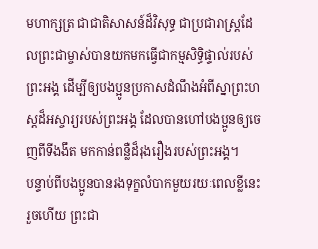មហាក្សត្រ ជាជាតិសាសន៍ដ៏វិសុទ្ធ ជាប្រជារាស្ដ្រដែលព្រះជាម្ចាស់បានយកមកធ្វើជាកម្មសិទ្ធិផ្ទាល់របស់ព្រះអង្គ ដើម្បីឲ្យបងប្អូនប្រកាសដំណឹងអំពីស្នាព្រះហស្ដដ៏អស្ចារ្យរបស់ព្រះអង្គ ដែលបានហៅបងប្អូនឲ្យចេញពីទីងងឹត មកកាន់ពន្លឺដ៏រុងរឿងរបស់ព្រះអង្គ។
បន្ទាប់ពីបងប្អូនបានរងទុក្ខលំបាកមួយរយៈពេលខ្លីនេះរួចហើយ ព្រះជា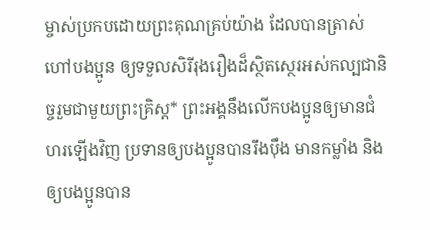ម្ចាស់ប្រកបដោយព្រះគុណគ្រប់យ៉ាង ដែលបានត្រាស់ហៅបងប្អូន ឲ្យទទួលសិរីរុងរឿងដ៏ស្ថិតស្ថេរអស់កល្បជានិច្ចរួមជាមួយព្រះគ្រិស្ត* ព្រះអង្គនឹងលើកបងប្អូនឲ្យមានជំហរឡើងវិញ ប្រទានឲ្យបងប្អូនបានរឹងប៉ឹង មានកម្លាំង និងឲ្យបងប្អូនបាន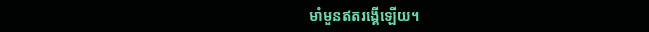មាំមួនឥតរង្គើឡើយ។